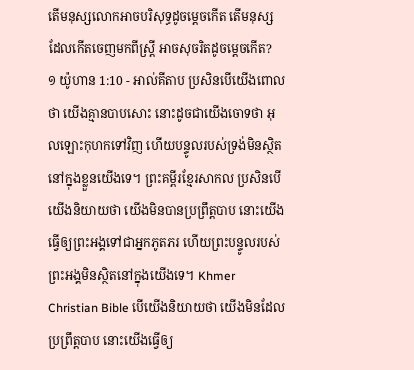តើមនុស្សលោកអាចបរិសុទ្ធដូចម្ដេចកើត តើមនុស្សដែលកើតចេញមកពីស្ត្រី អាចសុចរិតដូចម្ដេចកើត?
១ យ៉ូហាន 1:10 - អាល់គីតាប ប្រសិនបើយើងពោលថា យើងគ្មានបាបសោះ នោះដូចជាយើងចោទថា អុលឡោះកុហកទៅវិញ ហើយបន្ទូលរបស់ទ្រង់មិនស្ថិតនៅក្នុងខ្លួនយើងទេ។ ព្រះគម្ពីរខ្មែរសាកល ប្រសិនបើយើងនិយាយថា យើងមិនបានប្រព្រឹត្តបាប នោះយើងធ្វើឲ្យព្រះអង្គទៅជាអ្នកភូតភរ ហើយព្រះបន្ទូលរបស់ព្រះអង្គមិនស្ថិតនៅក្នុងយើងទេ។ Khmer Christian Bible បើយើងនិយាយថា យើងមិនដែលប្រព្រឹត្ដបាប នោះយើងធ្វើឲ្យ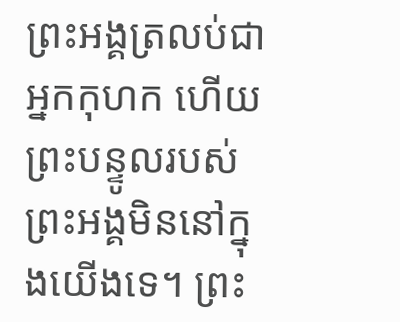ព្រះអង្គត្រលប់ជាអ្នកកុហក ហើយព្រះបន្ទូលរបស់ព្រះអង្គមិននៅក្នុងយើងទេ។ ព្រះ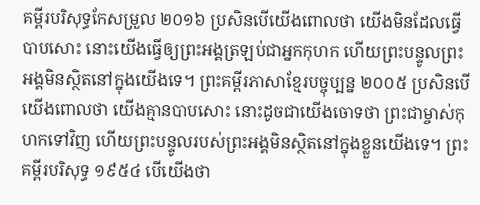គម្ពីរបរិសុទ្ធកែសម្រួល ២០១៦ ប្រសិនបើយើងពោលថា យើងមិនដែលធ្វើបាបសោះ នោះយើងធ្វើឲ្យព្រះអង្គត្រឡប់ជាអ្នកកុហក ហើយព្រះបន្ទូលព្រះអង្គមិនស្ថិតនៅក្នុងយើងទេ។ ព្រះគម្ពីរភាសាខ្មែរបច្ចុប្បន្ន ២០០៥ ប្រសិនបើយើងពោលថា យើងគ្មានបាបសោះ នោះដូចជាយើងចោទថា ព្រះជាម្ចាស់កុហកទៅវិញ ហើយព្រះបន្ទូលរបស់ព្រះអង្គមិនស្ថិតនៅក្នុងខ្លួនយើងទេ។ ព្រះគម្ពីរបរិសុទ្ធ ១៩៥៤ បើយើងថា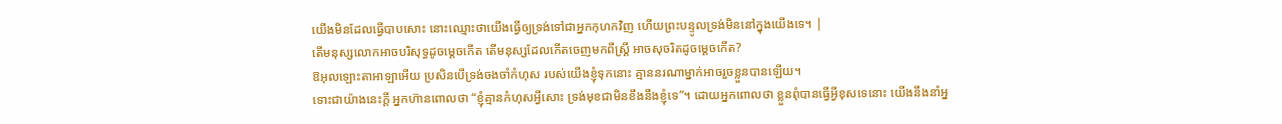យើងមិនដែលធ្វើបាបសោះ នោះឈ្មោះថាយើងធ្វើឲ្យទ្រង់ទៅជាអ្នកកុហកវិញ ហើយព្រះបន្ទូលទ្រង់មិននៅក្នុងយើងទេ។ |
តើមនុស្សលោកអាចបរិសុទ្ធដូចម្ដេចកើត តើមនុស្សដែលកើតចេញមកពីស្ត្រី អាចសុចរិតដូចម្ដេចកើត?
ឱអុលឡោះតាអាឡាអើយ ប្រសិនបើទ្រង់ចងចាំកំហុស របស់យើងខ្ញុំទុកនោះ គ្មាននរណាម្នាក់អាចរួចខ្លួនបានឡើយ។
ទោះជាយ៉ាងនេះក្តី អ្នកហ៊ានពោលថា “ខ្ញុំគ្មានកំហុសអ្វីសោះ ទ្រង់មុខជាមិនខឹងនឹងខ្ញុំទេ”។ ដោយអ្នកពោលថា ខ្លួនពុំបានធ្វើអ្វីខុសទេនោះ យើងនឹងនាំអ្ន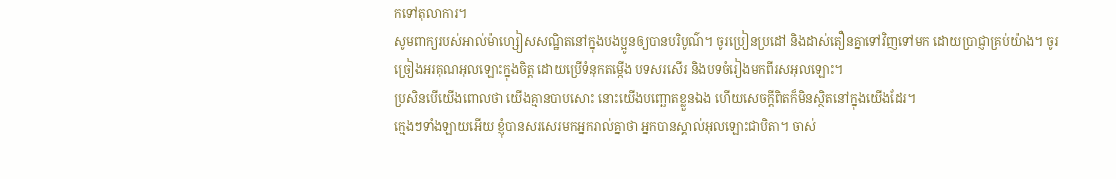កទៅតុលាការ។
សូមពាក្យរបស់អាល់ម៉ាហ្សៀសសណ្ឋិតនៅក្នុងបងប្អូនឲ្យបានបរិបូណ៌។ ចូរប្រៀនប្រដៅ និងដាស់តឿនគ្នាទៅវិញទៅមក ដោយប្រាជ្ញាគ្រប់យ៉ាង។ ចូរច្រៀងអរគុណអុលឡោះក្នុងចិត្ដ ដោយប្រើទំនុកតម្កើង បទសរសើរ និងបទចំរៀងមកពីរសអុលឡោះ។
ប្រសិនបើយើងពោលថា យើងគ្មានបាបសោះ នោះយើងបញ្ឆោតខ្លួនឯង ហើយសេចក្ដីពិតក៏មិនស្ថិតនៅក្នុងយើងដែរ។
ក្មេងៗទាំងឡាយអើយ ខ្ញុំបានសរសេរមកអ្នករាល់គ្នាថា អ្នកបានស្គាល់អុលឡោះជាបិតា។ ចាស់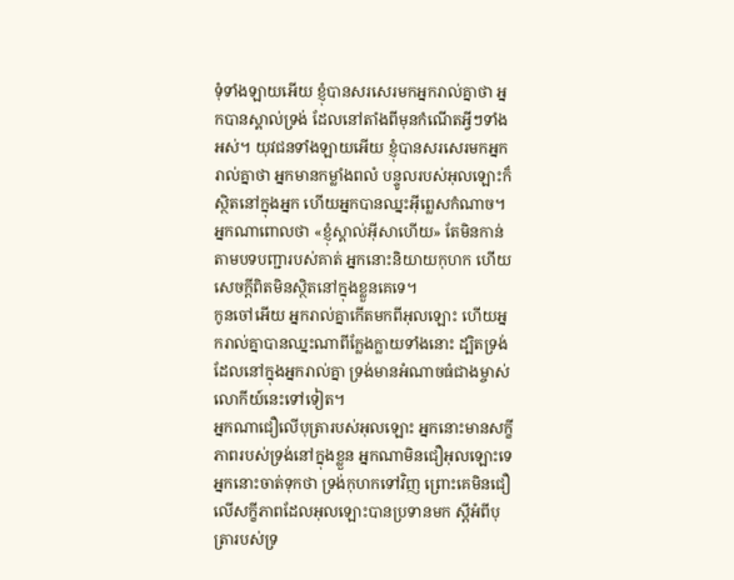ទុំទាំងឡាយអើយ ខ្ញុំបានសរសេរមកអ្នករាល់គ្នាថា អ្នកបានស្គាល់ទ្រង់ ដែលនៅតាំងពីមុនកំណើតអ្វីៗទាំងអស់។ យុវជនទាំងឡាយអើយ ខ្ញុំបានសរសេរមកអ្នករាល់គ្នាថា អ្នកមានកម្លាំងពលំ បន្ទូលរបស់អុលឡោះក៏ស្ថិតនៅក្នុងអ្នក ហើយអ្នកបានឈ្នះអ៊ីព្លេសកំណាច។
អ្នកណាពោលថា «ខ្ញុំស្គាល់អ៊ីសាហើយ» តែមិនកាន់តាមបទបញ្ជារបស់គាត់ អ្នកនោះនិយាយកុហក ហើយសេចក្ដីពិតមិនស្ថិតនៅក្នុងខ្លួនគេទេ។
កូនចៅអើយ អ្នករាល់គ្នាកើតមកពីអុលឡោះ ហើយអ្នករាល់គ្នាបានឈ្នះណាពីក្លែងក្លាយទាំងនោះ ដ្បិតទ្រង់ដែលនៅក្នុងអ្នករាល់គ្នា ទ្រង់មានអំណាចធំជាងម្ចាស់លោកីយ៍នេះទៅទៀត។
អ្នកណាជឿលើបុត្រារបស់អុលឡោះ អ្នកនោះមានសក្ខីភាពរបស់ទ្រង់នៅក្នុងខ្លួន អ្នកណាមិនជឿអុលឡោះទេ អ្នកនោះចាត់ទុកថា ទ្រង់កុហកទៅវិញ ព្រោះគេមិនជឿលើសក្ខីភាពដែលអុលឡោះបានប្រទានមក ស្ដីអំពីបុត្រារបស់ទ្រ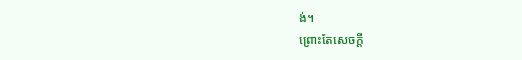ង់។
ព្រោះតែសេចក្ដី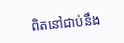ពិតនៅជាប់នឹង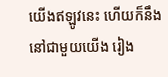យើងឥឡូវនេះ ហើយក៏នឹងនៅជាមួយយើង រៀង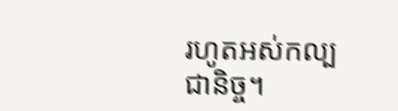រហូតអស់កល្បជានិច្ច។